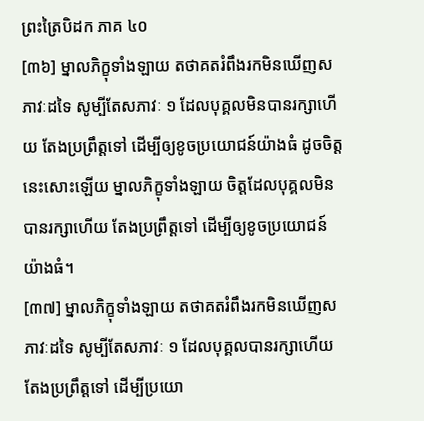ព្រះត្រៃបិដក ភាគ ៤០
[៣៦] ម្នាលភិក្ខុទាំងឡាយ តថាគតរំពឹងរកមិនឃើញសភាវៈដទៃ សូម្បីតែសភាវៈ ១ ដែលបុគ្គលមិនបានរក្សាហើយ តែងប្រព្រឹត្តទៅ ដើម្បីឲ្យខូចប្រយោជន៍យ៉ាងធំ ដូចចិត្ត នេះសោះឡើយ ម្នាលភិក្ខុទាំងឡាយ ចិត្តដែលបុគ្គលមិនបានរក្សាហើយ តែងប្រព្រឹត្តទៅ ដើម្បីឲ្យខូចប្រយោជន៍យ៉ាងធំ។
[៣៧] ម្នាលភិក្ខុទាំងឡាយ តថាគតរំពឹងរកមិនឃើញសភាវៈដទៃ សូម្បីតែសភាវៈ ១ ដែលបុគ្គលបានរក្សាហើយ តែងប្រព្រឹត្តទៅ ដើម្បីប្រយោ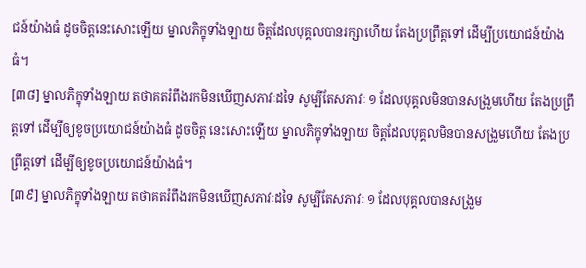ជន៍យ៉ាងធំ ដូចចិត្តនេះសោះឡើយ ម្នាលភិក្ខុទាំងឡាយ ចិត្តដែលបុគ្គលបានរក្សាហើយ តែងប្រព្រឹត្តទៅ ដើម្បីប្រយោជន៍យ៉ាងធំ។
[៣៨] ម្នាលភិក្ខុទាំងឡាយ តថាគតរំពឹងរកមិនឃើញសភាវៈដទៃ សូម្បីតែសភាវៈ ១ ដែលបុគ្គលមិនបានសង្រួមហើយ តែងប្រព្រឹត្តទៅ ដើម្បីឲ្យខូចប្រយោជន៍យ៉ាងធំ ដូចចិត្ត នេះសោះឡើយ ម្នាលភិក្ខុទាំងឡាយ ចិត្តដែលបុគ្គលមិនបានសង្រួមហើយ តែងប្រព្រឹត្តទៅ ដើម្បីឲ្យខូចប្រយោជន៍យ៉ាងធំ។
[៣៩] ម្នាលភិក្ខុទាំងឡាយ តថាគតរំពឹងរកមិនឃើញសភាវៈដទៃ សូម្បីតែសភាវៈ ១ ដែលបុគ្គលបានសង្រួម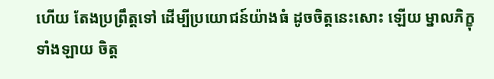ហើយ តែងប្រព្រឹត្តទៅ ដើម្បីប្រយោជន៍យ៉ាងធំ ដូចចិត្តនេះសោះ ឡើយ ម្នាលភិក្ខុទាំងឡាយ ចិត្ត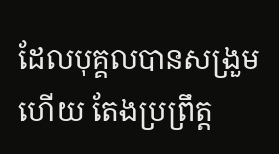ដែលបុគ្គលបានសង្រួមហើយ តែងប្រព្រឹត្ត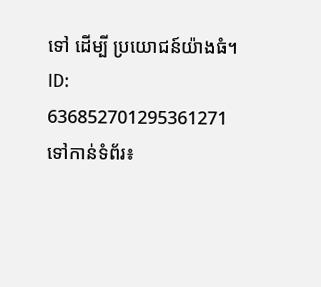ទៅ ដើម្បី ប្រយោជន៍យ៉ាងធំ។
ID: 636852701295361271
ទៅកាន់ទំព័រ៖